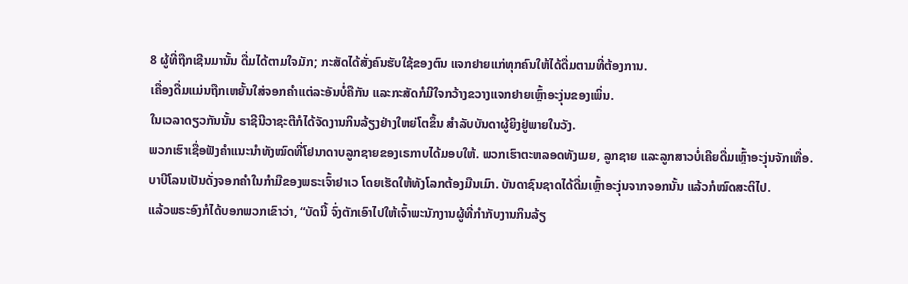8 ຜູ້ທີ່ຖືກເຊີນມານັ້ນ ດື່ມໄດ້ຕາມໃຈມັກ; ກະສັດໄດ້ສັ່ງຄົນຮັບໃຊ້ຂອງຕົນ ແຈກຢາຍແກ່ທຸກຄົນໃຫ້ໄດ້ດື່ມຕາມທີ່ຕ້ອງການ.
ເຄື່ອງດື່ມແມ່ນຖືກເຫຍັ້ນໃສ່ຈອກຄຳແຕ່ລະອັນບໍ່ຄືກັນ ແລະກະສັດກໍມີໃຈກວ້າງຂວາງແຈກຢາຍເຫຼົ້າອະງຸ່ນຂອງເພິ່ນ.
ໃນເວລາດຽວກັນນັ້ນ ຣາຊີນີວາຊະຕີກໍໄດ້ຈັດງານກິນລ້ຽງຢ່າງໃຫຍ່ໂຕຂຶ້ນ ສຳລັບບັນດາຜູ້ຍິງຢູ່ພາຍໃນວັງ.
ພວກເຮົາເຊື່ອຟັງຄຳແນະນຳທັງໝົດທີ່ໂຢນາດາບລູກຊາຍຂອງເຣກາບໄດ້ມອບໃຫ້. ພວກເຮົາຕະຫລອດທັງເມຍ, ລູກຊາຍ ແລະລູກສາວບໍ່ເຄີຍດື່ມເຫຼົ້າອະງຸ່ນຈັກເທື່ອ.
ບາບີໂລນເປັນດັ່ງຈອກຄຳໃນກຳມືຂອງພຣະເຈົ້າຢາເວ ໂດຍເຮັດໃຫ້ທັງໂລກຕ້ອງມືນເມົາ. ບັນດາຊົນຊາດໄດ້ດື່ມເຫຼົ້າອະງຸ່ນຈາກຈອກນັ້ນ ແລ້ວກໍໝົດສະຕິໄປ.
ແລ້ວພຣະອົງກໍໄດ້ບອກພວກເຂົາວ່າ, “ບັດນີ້ ຈົ່ງຕັກເອົາໄປໃຫ້ເຈົ້າພະນັກງານຜູ້ທີ່ກຳກັບງານກິນລ້ຽ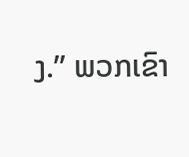ງ.” ພວກເຂົາ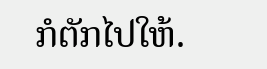ກໍຕັກໄປໃຫ້.